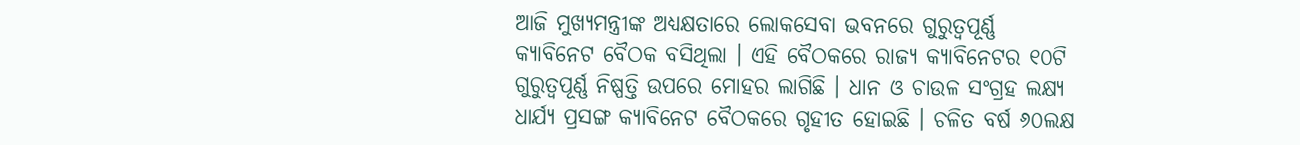ଆଜି ମୁଖ୍ୟମନ୍ତ୍ରୀଙ୍କ ଅଧ୍ୟକ୍ଷତାରେ ଲୋକସେବା ଭବନରେ ଗୁରୁତ୍ୱପୂର୍ଣ୍ଣ କ୍ୟାବିନେଟ ବୈଠକ ବସିଥିଲା । ଏହି ବୈଠକରେ ରାଜ୍ୟ କ୍ୟାବିନେଟର ୧୦ଟି ଗୁରୁତ୍ୱପୂର୍ଣ୍ଣ ନିଷ୍ପତ୍ତି ଉପରେ ମୋହର ଲାଗିଛି । ଧାନ ଓ ଚାଉଳ ସଂଗ୍ରହ ଲକ୍ଷ୍ୟ ଧାର୍ଯ୍ୟ ପ୍ରସଙ୍ଗ କ୍ୟାବିନେଟ ବୈଠକରେ ଗୃହୀତ ହୋଇଛି । ଚଳିତ ବର୍ଷ ୬୦ଲକ୍ଷ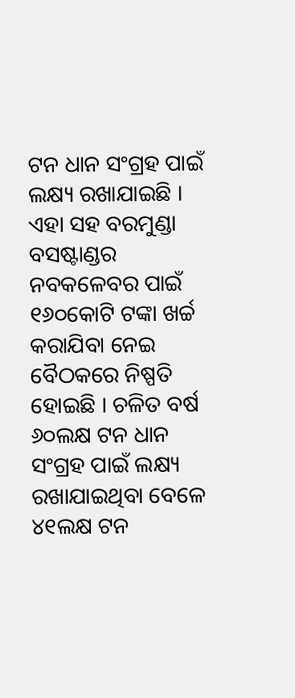ଟନ ଧାନ ସଂଗ୍ରହ ପାଇଁ ଲକ୍ଷ୍ୟ ରଖାଯାଇଛି । ଏହା ସହ ବରମୁଣ୍ଡା ବସଷ୍ଟାଣ୍ଡର ନବକଳେବର ପାଇଁ ୧୬୦କୋଟି ଟଙ୍କା ଖର୍ଚ୍ଚ କରାଯିବା ନେଇ ବୈଠକରେ ନିଷ୍ପତି ହୋଇଛି । ଚଳିତ ବର୍ଷ ୬୦ଲକ୍ଷ ଟନ ଧାନ ସଂଗ୍ରହ ପାଇଁ ଲକ୍ଷ୍ୟ ରଖାଯାଇଥିବା ବେଳେ ୪୧ଲକ୍ଷ ଟନ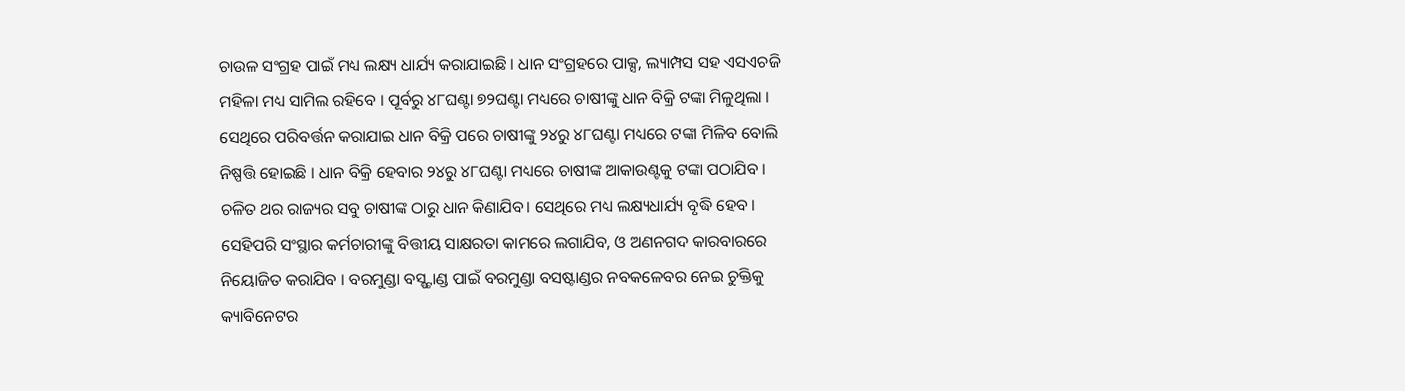ଚାଉଳ ସଂଗ୍ରହ ପାଇଁ ମଧ୍ୟ ଲକ୍ଷ୍ୟ ଧାର୍ଯ୍ୟ କରାଯାଇଛି । ଧାନ ସଂଗ୍ରହରେ ପାକ୍ସ, ଲ୍ୟାମ୍ପସ ସହ ଏସଏଚଜି ମହିଳା ମଧ୍ୟ ସାମିଲ ରହିବେ । ପୂର୍ବରୁ ୪୮ଘଣ୍ଟା ୭୨ଘଣ୍ଟା ମଧ୍ୟରେ ଚାଷୀଙ୍କୁ ଧାନ ବିକ୍ରି ଟଙ୍କା ମିଳୁଥିଲା । ସେଥିରେ ପରିବର୍ତ୍ତନ କରାଯାଇ ଧାନ ବିକ୍ରି ପରେ ଚାଷୀଙ୍କୁ ୨୪ରୁ ୪୮ଘଣ୍ଟା ମଧ୍ୟରେ ଟଙ୍କା ମିଳିବ ବୋଲି ନିଷ୍ପତ୍ତି ହୋଇଛି । ଧାନ ବିକ୍ରି ହେବାର ୨୪ରୁ ୪୮ଘଣ୍ଟା ମଧ୍ୟରେ ଚାଷୀଙ୍କ ଆକାଉଣ୍ଟକୁ ଟଙ୍କା ପଠାଯିବ । ଚଳିତ ଥର ରାଜ୍ୟର ସବୁ ଚାଷୀଙ୍କ ଠାରୁ ଧାନ କିଣାଯିବ। ସେଥିରେ ମଧ୍ୟ ଲକ୍ଷ୍ୟଧାର୍ଯ୍ୟ ବୃଦ୍ଧି ହେବ । ସେହିପରି ସଂସ୍ଥାର କର୍ମଚାରୀଙ୍କୁ ବିତ୍ତୀୟ ସାକ୍ଷରତା କାମରେ ଲଗାଯିବ, ଓ ଅଣନଗଦ କାରବାରରେ ନିୟୋଜିତ କରାଯିବ । ବରମୁଣ୍ଡା ବସ୍ଷ୍ଟାଣ୍ଡ ପାଇଁ ବରମୁଣ୍ଡା ବସଷ୍ଟାଣ୍ଡର ନବକଳେବର ନେଇ ଚୁକ୍ତିକୁ କ୍ୟାବିନେଟର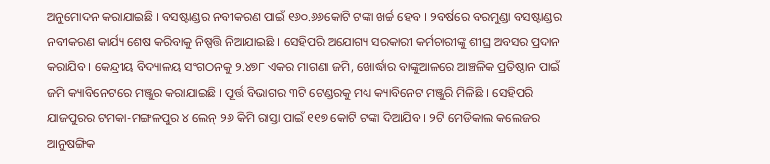ଅନୁମୋଦନ କରାଯାଇଛି । ବସଷ୍ଟାଣ୍ଡର ନବୀକରଣ ପାଇଁ ୧୬୦.୬୬କୋଟି ଟଙ୍କା ଖର୍ଚ୍ଚ ହେବ । ୨ବର୍ଷରେ ବରମୁଣ୍ଡା ବସଷ୍ଟାଣ୍ଡର ନବୀକରଣ କାର୍ଯ୍ୟ ଶେଷ କରିବାକୁ ନିଷ୍ପତ୍ତି ନିଆଯାଇଛି । ସେହିପରି ଅଯୋଗ୍ୟ ସରକାରୀ କର୍ମଚାରୀଙ୍କୁ ଶୀଘ୍ର ଅବସର ପ୍ରଦାନ କରାଯିବ । କେନ୍ଦ୍ରୀୟ ବିଦ୍ୟାଳୟ ସଂଗଠନକୁ ୨.୪୭୮ ଏକର ମାଗଣା ଜମି, ଖୋର୍ଦ୍ଧାର ବାଙ୍କୁଆଳରେ ଆଞ୍ଚଳିକ ପ୍ରତିଷ୍ଠାନ ପାଇଁ ଜମି କ୍ୟାବିନେଟରେ ମଞ୍ଜୁର କରାଯାଇଛି । ପୂର୍ତ୍ତ ବିଭାଗର ୩ଟି ଟେଣ୍ଡରକୁ ମଧ୍ୟ କ୍ୟାବିନେଟ ମଞ୍ଜୁରି ମିଳିଛି । ସେହିପରି ଯାଜପୁରର ଟମକା-ମଙ୍ଗଳପୁର ୪ ଲେନ୍ ୨୬ କିମି ରାସ୍ତା ପାଇଁ ୧୧୭ କୋଟି ଟଙ୍କା ଦିଆଯିବ । ୨ଟି ମେଡିକାଲ କଲେଜର ଆନୁଷଙ୍ଗିକ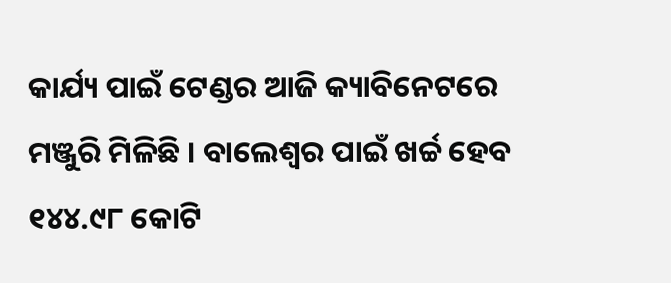କାର୍ଯ୍ୟ ପାଇଁ ଟେଣ୍ଡର ଆଜି କ୍ୟାବିନେଟରେ ମଞ୍ଜୁରି ମିଳିଛି । ବାଲେଶ୍ୱର ପାଇଁ ଖର୍ଚ୍ଚ ହେବ ୧୪୪.୯୮ କୋଟି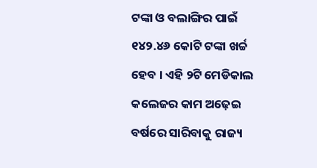ଟଙ୍କା ଓ ବଲାଙ୍ଗିର ପାଇଁ ୧୪୨.୪୬ କୋଟି ଟଙ୍କା ଖର୍ଚ୍ଚ ହେବ । ଏହି ୨ଟି ମେଡିକାଲ କଲେଜର କାମ ଅଢ଼େଇ ବର୍ଷରେ ସାରିବାକୁ ରାଜ୍ୟ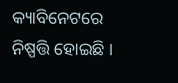କ୍ୟାବିନେଟରେ ନିଷ୍ପତ୍ତି ହୋଇଛି ।